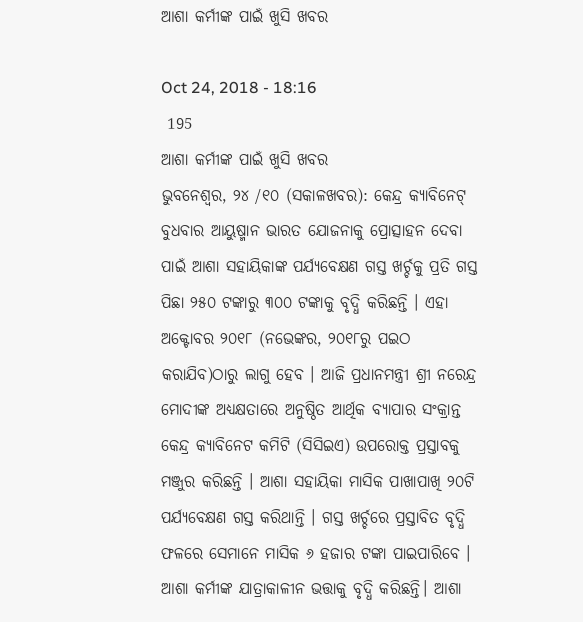ଆଶା କର୍ମୀଙ୍କ ପାଇଁ ଖୁସି ଖବର

Oct 24, 2018 - 18:16
 195
ଆଶା କର୍ମୀଙ୍କ ପାଇଁ ଖୁସି ଖବର
ଭୁବନେଶ୍ୱର, ୨୪ /୧୦ (ସକାଳଖବର): କେନ୍ଦ୍ର କ୍ୟାବିନେଟ୍ ବୁଧବାର ଆୟୁଷ୍ମାନ ଭାରତ ଯୋଜନାକୁ ପ୍ରୋତ୍ସାହନ ଦେବା ପାଇଁ ଆଶା ସହାୟିକାଙ୍କ ପର୍ଯ୍ୟବେକ୍ଷଣ ଗସ୍ତ ଖର୍ଚ୍ଚକୁ ପ୍ରତି ଗସ୍ତ ପିଛା ୨୫୦ ଟଙ୍କାରୁ ୩୦୦ ଟଙ୍କାକୁ ବୃଦ୍ଧି କରିଛନ୍ତି । ଏହା ଅକ୍ଟୋବର ୨୦୧୮ (ନଭେଙ୍କର, ୨୦୧୮ରୁ ପଇଠ କରାଯିବ)ଠାରୁ ଲାଗୁ ହେବ । ଆଜି ପ୍ରଧାନମନ୍ତ୍ରୀ ଶ୍ରୀ ନରେନ୍ଦ୍ର ମୋଦୀଙ୍କ ଅଧ୍ୟକ୍ଷତାରେ ଅନୁଷ୍ଠିତ ଆର୍ଥିକ ବ୍ୟାପାର ସଂକ୍ରାନ୍ତ କେନ୍ଦ୍ର କ୍ୟାବିନେଟ କମିଟି (ସିସିଇଏ) ଉପରୋକ୍ତ ପ୍ରସ୍ତାବକୁ ମଞ୍ଜୁର କରିଛନ୍ତି । ଆଶା ସହାୟିକା ମାସିକ ପାଖାପାଖି ୨୦ଟି ପର୍ଯ୍ୟବେକ୍ଷଣ ଗସ୍ତ କରିଥାନ୍ତି । ଗସ୍ତ ଖର୍ଚ୍ଚରେ ପ୍ରସ୍ତାବିତ ବୃଦ୍ଧି ଫଳରେ ସେମାନେ ମାସିକ ୬ ହଜାର ଟଙ୍କା ପାଇପାରିବେ । ଆଶା କର୍ମୀଙ୍କ ଯାତ୍ରାକାଳୀନ ଭତ୍ତାକୁ ବୃଦ୍ଧି କରିଛନ୍ତି। ଆଶା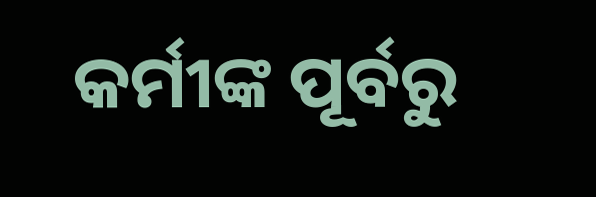କର୍ମୀଙ୍କ ପୂର୍ବରୁ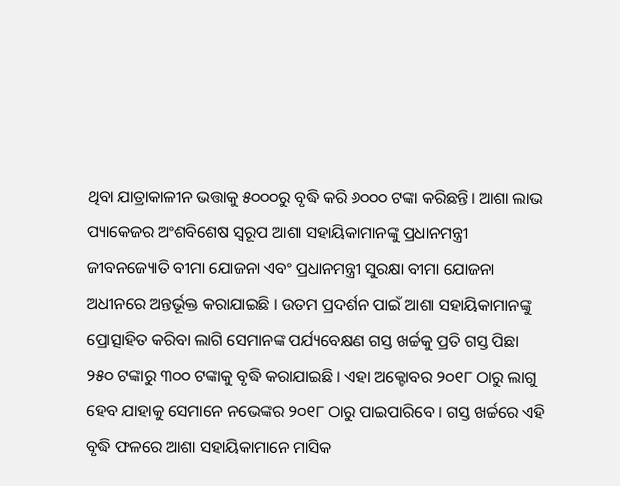ଥିବା ଯାତ୍ରାକାଳୀନ ଭତ୍ତାକୁ ୫୦୦୦ରୁ ବୃଦ୍ଧି କରି ୬୦୦୦ ଟଙ୍କା କରିଛନ୍ତି। ଆଶା ଲାଭ ପ୍ୟାକେଜର ଅଂଶବିଶେଷ ସ୍ୱରୂପ ଆଶା ସହାୟିକାମାନଙ୍କୁ ପ୍ରଧାନମନ୍ତ୍ରୀ ଜୀବନଜ୍ୟୋତି ବୀମା ଯୋଜନା ଏବଂ ପ୍ରଧାନମନ୍ତ୍ରୀ ସୁରକ୍ଷା ବୀମା ଯୋଜନା ଅଧୀନରେ ଅନ୍ତର୍ଭୂକ୍ତ କରାଯାଇଛି । ଉତମ ପ୍ରଦର୍ଶନ ପାଇଁ ଆଶା ସହାୟିକାମାନଙ୍କୁ ପ୍ରୋତ୍ସାହିତ କରିବା ଲାଗି ସେମାନଙ୍କ ପର୍ଯ୍ୟବେକ୍ଷଣ ଗସ୍ତ ଖର୍ଚ୍ଚକୁ ପ୍ରତି ଗସ୍ତ ପିଛା ୨୫୦ ଟଙ୍କାରୁ ୩୦୦ ଟଙ୍କାକୁ ବୃଦ୍ଧି କରାଯାଇଛି । ଏହା ଅକ୍ଟୋବର ୨୦୧୮ ଠାରୁ ଲାଗୁ ହେବ ଯାହାକୁ ସେମାନେ ନଭେଙ୍କର ୨୦୧୮ ଠାରୁ ପାଇପାରିବେ । ଗସ୍ତ ଖର୍ଚ୍ଚରେ ଏହି ବୃଦ୍ଧି ଫଳରେ ଆଶା ସହାୟିକାମାନେ ମାସିକ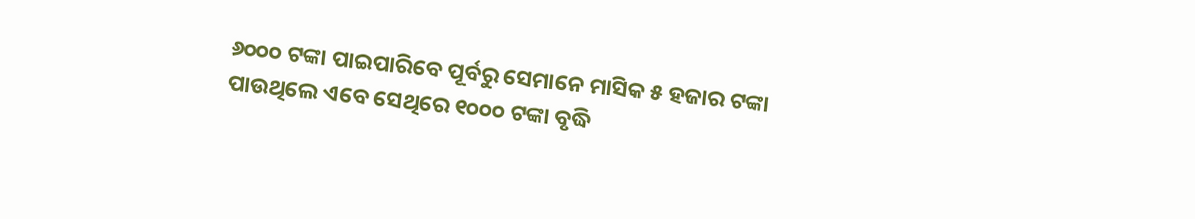୬୦୦୦ ଟଙ୍କା ପାଇପାରିବେ ପୂର୍ବରୁ ସେମାନେ ମାସିକ ୫ ହଜାର ଟଙ୍କା ପାଉଥିଲେ ଏବେ ସେଥିରେ ୧୦୦୦ ଟଙ୍କା ବୃଦ୍ଧି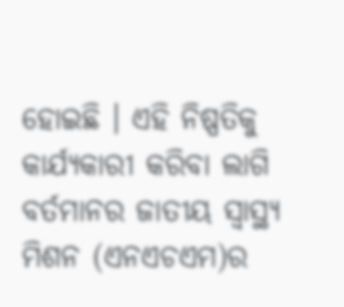ହୋଇଛି । ଏହି ନିଷ୍ପତିକୁ କାର୍ଯ୍ୟକାରୀ କରିବା ଲାଗି ବର୍ତମାନର ଜାତୀୟ ସ୍ୱାସ୍ଥ୍ୟ ମିଶନ (ଏନଏଚଏମ)ର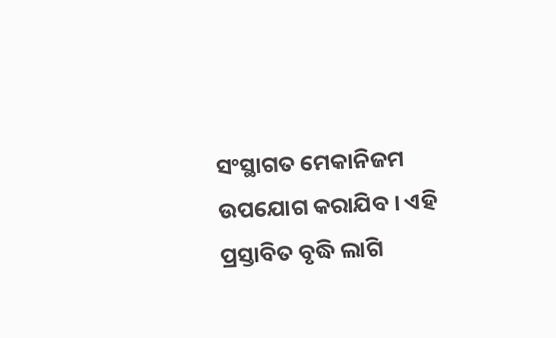ସଂସ୍ଥାଗତ ମେକାନିଜମ ଉପଯୋଗ କରାଯିବ । ଏହି ପ୍ରସ୍ତାବିତ ବୃଦ୍ଧି ଲାଗି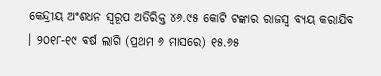କେନ୍ଦ୍ରୀୟ ଅଂଶଧନ ସ୍ୱରୂପ ଅତିରିକ୍ତ ୪୬.୯୫ କୋଟି ଟଙ୍କାର ରାଜସ୍ୱ ବ୍ୟୟ କରାଯିବ । ୨୦୧୮-୧୯ ବର୍ଷ ଲାଗି (ପ୍ରଥମ ୬ ମାସରେ) ୧୫.୬୫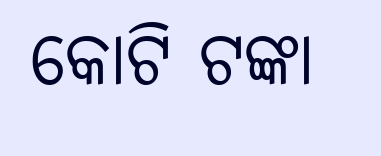କୋଟି ଟଙ୍କା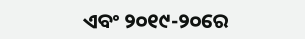ଏବଂ ୨୦୧୯-୨୦ରେ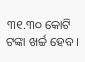୩୧.୩୦ କୋଟି ଟଙ୍କା ଖର୍ଚ୍ଚ ହେବ ।